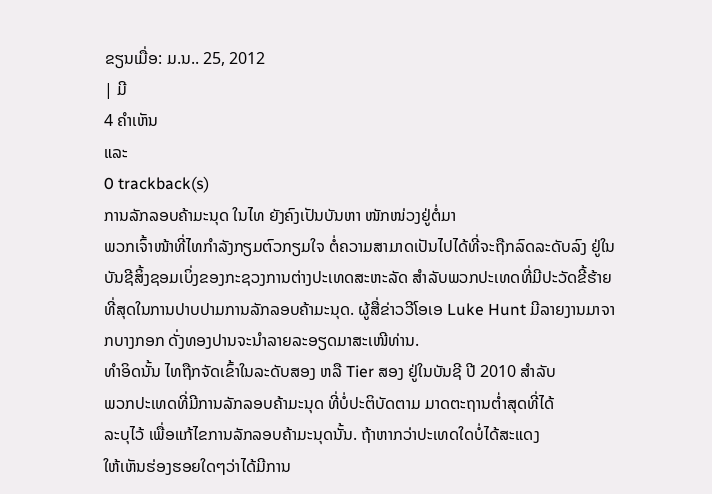ຂຽນເມື່ອ: ມ.ນ.. 25, 2012
| ມີ
4 ຄຳເຫັນ
ແລະ
0 trackback(s)
ການລັກລອບຄ້າມະນຸດ ໃນໄທ ຍັງຄົງເປັນບັນຫາ ໜັກໜ່ວງຢູ່ຕໍ່ມາ
ພວກເຈົ້າໜ້າທີ່ໄທກໍາລັງກຽມຕົວກຽມໃຈ ຕໍ່ຄວາມສາມາດເປັນໄປໄດ້ທີ່ຈະຖືກລົດລະດັບລົງ ຢູ່ໃນບັນຊີສິ້ງຊອມເບິ່ງຂອງກະຊວງການຕ່າງປະເທດສະຫະລັດ ສໍາລັບພວກປະເທດທີ່ມີປະວັດຂີ້ຮ້າຍທີ່ສຸດໃນການປາບປາມການລັກລອບຄ້າມະນຸດ. ຜູ້ສື່ຂ່າວວີໂອເອ Luke Hunt ມີລາຍງານມາຈາກບາງກອກ ດັ່ງທອງປານຈະນໍາລາຍລະອຽດມາສະເໜີທ່ານ.
ທໍາອິດນັ້ນ ໄທຖືກຈັດເຂົ້າໃນລະດັບສອງ ຫລື Tier ສອງ ຢູ່ໃນບັນຊີ ປີ 2010 ສໍາລັບ
ພວກປະເທດທີ່ມີການລັກລອບຄ້າມະນຸດ ທີ່ບໍ່ປະຕິບັດຕາມ ມາດຕະຖານຕໍ່າສຸດທີ່ໄດ້
ລະບຸໄວ້ ເພື່ອແກ້ໄຂການລັກລອບຄ້າມະນຸດນັ້ນ. ຖ້າຫາກວ່າປະເທດໃດບໍ່ໄດ້ສະແດງ
ໃຫ້ເຫັນຮ່ອງຮອຍໃດໆວ່າໄດ້ມີການ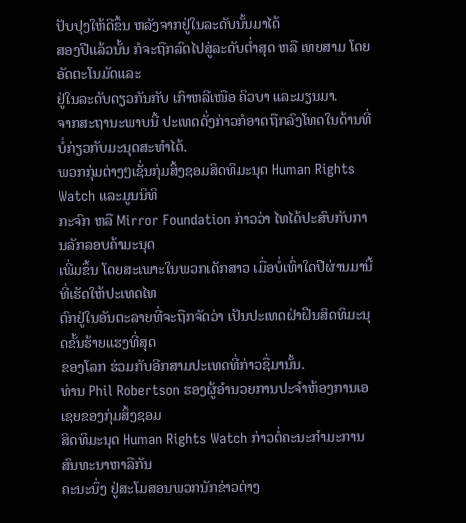ປັບປຸງໃຫ້ດີຂຶ້ນ ຫລັງຈາກຢູ່ໃນລະດັບນັ້ນມາໄດ້
ສອງປີແລ້ວນັ້ນ ກໍຈະຖືກລົດໄປສູ່ລະດັບຕໍ່າສຸດ ຫລື ເທຍສາມ ໂດຍອັດຕະໂນມັດແລະ
ຢູ່ໃນລະດັບດຽວກັນກັບ ເກົາຫລີເໜືອ ຄິວບາ ແລະມຽນມາ.
ຈາກສະຖານະພາບນີ້ ປະເທດດັ່ງກ່າວກໍອາດຖືກລົງໂທດໃນດ້ານທີ່ບໍ່ກ່ຽວກັບມະນຸດສະທໍາໄດ້.
ພວກກຸ່ມຕ່າງໆເຊັ່ນກຸ່ມສິ້ງຊອມສິດທິມະນຸດ Human Rights Watch ແລະມູນນິທິ
ກະຈົກ ຫລື Mirror Foundation ກ່າວວ່າ ໄທໄດ້ປະສົບກັບການລັກລອບຄ້າມະນຸດ
ເພີ່ມຂຶ້ນ ໂດຍສະເພາະໃນພວກເດັກສາວ ເມື່ອບໍ່ເທົ່າໃດປີຜ່ານມານີ້ ທີ່ເຮັດໃຫ້ປະເທດໄທ
ຕົກຢູ່ໃນອັນຕະລາຍທີ່ຈະຖືກຈັດວ່າ ເປັນປະເທດຝ່າຝືນສິດທິມະນຸດຂັ້ນຮ້າຍແຮງທີ່ສຸດ
ຂອງໂລກ ຮ່ວມກັບອີກສາມປະເທດທີ່ກ່າວຊື່ມານັ້ນ.
ທ່ານ Phil Robertson ຮອງຜູ້ອໍານວຍການປະຈໍາຫ້ອງການເອເຊຍຂອງກຸ່ມສິ້ງຊອມ
ສິດທິມະນຸດ Human Rights Watch ກ່າວຕໍ່ຄະນະກໍາມະການສົນທະນາຫາລືກັນ
ຄະນະນຶ່ງ ຢູ່ສະໂມສອນພວກນັກຂ່າວຕ່າງ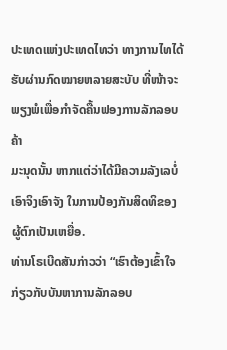ປະເທດແຫ່ງປະເທດໄທວ່າ ທາງການໄທໄດ້
ຮັບຜ່ານກົດໝາຍຫລາຍສະບັບ ທີ່ໜ້າຈະພຽງພໍເພື່ອກໍາຈັດຄື້ນຟອງການລັກລອບຄ້າ
ມະນຸດນັ້ນ ຫາກແຕ່ວ່າໄດ້ມີຄວາມລັງເລບໍ່ເອົາຈິງເອົາຈັງ ໃນການປ້ອງກັນສິດທິຂອງ
ຜູ້ຕົກເປັນເຫຍື່ອ.
ທ່ານໂຣເບີດສັນກ່າວວ່າ “ເຮົາຕ້ອງເຂົ້າໃຈ ກ່ຽວກັບບັນຫາການລັກລອບ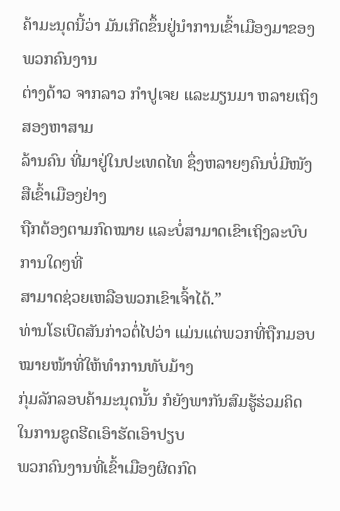ຄ້າມະນຸດນີ້ວ່າ ມັນເກີດຂຶ້ນຢູ່ນໍາການເຂົ້າເມືອງມາຂອງພວກຄົນງານ
ຕ່າງດ້າວ ຈາກລາວ ກໍາປູເຈຍ ແລະມຽນມາ ຫລາຍເຖິງສອງຫາສາມ
ລ້ານຄົນ ທີ່ມາຢູ່ໃນປະເທດໄທ ຊຶ່ງຫລາຍໆຄົນບໍ່ມີໜັງສືເຂົ້າເມືອງຢ່າງ
ຖືກຕ້ອງຕາມກົດໝາຍ ແລະບໍ່ສາມາດເຂົາເຖິງລະບົບການໃດໆທີ່
ສາມາດຊ່ວຍເຫລືອພວກເຂົາເຈົ້າໄດ້.”
ທ່ານໂຣເບີດສັນກ່າວຕໍ່ໄປວ່າ ແມ່ນແຕ່ພວກທີ່ຖືກມອບໝາຍໜ້າທີ່ໃຫ້ທໍາການທັບມ້າງ
ກຸ່ມລັກລອບຄ້າມະນຸດນັ້ນ ກໍຍັງພາກັນສົມຮູ້ຮ່ວມຄິດໃນການຂູດຮີດເອົາຮັດເອົາປຽບ
ພວກຄົນງານທີ່ເຂົ້າເມືອງຜິດກົດ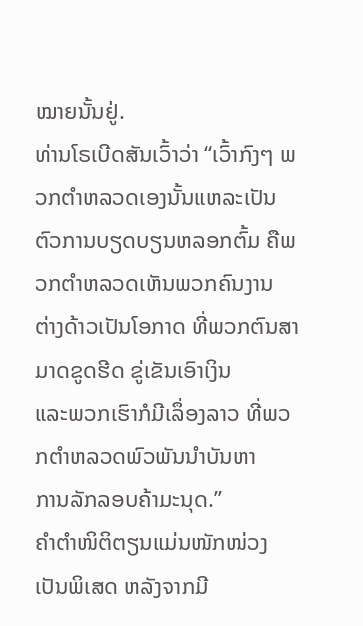ໝາຍນັ້ນຢູ່.
ທ່ານໂຣເບີດສັນເວົ້າວ່າ “ເວົ້າກົງໆ ພວກຕໍາຫລວດເອງນັ້ນແຫລະເປັນ
ຕົວການບຽດບຽນຫລອກຕົ້ມ ຄືພວກຕໍາຫລວດເຫັນພວກຄົນງານ
ຕ່າງດ້າວເປັນໂອກາດ ທີ່ພວກຕົນສາມາດຂູດຮີດ ຂູ່ເຂັນເອົາເງິນ
ແລະພວກເຮົາກໍມີເລຶ່ອງລາວ ທີ່ພວກຕໍາຫລວດພົວພັນນໍາບັນຫາ
ການລັກລອບຄ້າມະນຸດ.”
ຄໍາຕໍາໜິຕິຕຽນແມ່ນໜັກໜ່ວງເປັນພິເສດ ຫລັງຈາກມີ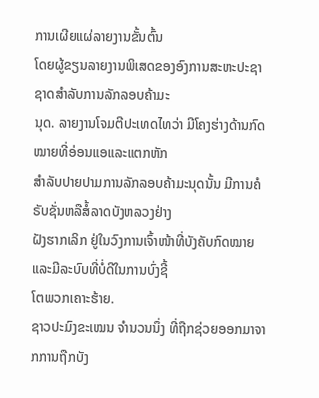ການເຜີຍແຜ່ລາຍງານຂັ້ນຕົ້ນ
ໂດຍຜູ້ຂຽນລາຍງານພິເສດຂອງອົງການສະຫະປະຊາຊາດສໍາລັບການລັກລອບຄ້າມະ
ນຸດ. ລາຍງານໂຈມຕີປະເທດໄທວ່າ ມີໂຄງຮ່າງດ້ານກົດໝາຍທີ່ອ່ອນແອແລະແຕກຫັກ
ສໍາລັບປາຍປາມການລັກລອບຄ້າມະນຸດນັ້ນ ມີການຄໍຣັບຊັ່ນຫລືສໍ້ລາດບັງຫລວງຢ່າງ
ຝັງຮາກເລິກ ຢູ່ໃນວົງການເຈົ້າໜ້າທີ່ບັງຄັບກົດໝາຍ ແລະມີລະບົບທີ່ບໍ່ດີໃນການບົ່ງຊີ້
ໂຕພວກເຄາະຮ້າຍ.
ຊາວປະມົງຂະເໝນ ຈໍານວນນຶ່ງ ທີ່ຖືກຊ່ວຍອອກມາຈາກການຖືກບັງ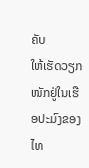ຄັບ
ໃຫ້ເຮັດວຽກໜັກຢູ່ໃນເຮືອປະມົງຂອງໄທ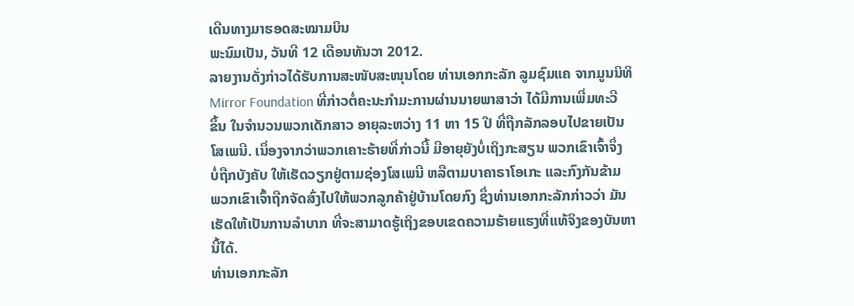ເດີນທາງມາຮອດສະໝາມບິນ
ພະນົມເປັນ, ວັນທີ 12 ເດືອນທັນວາ 2012.
ລາຍງານດັ່ງກ່າວໄດ້ຮັບການສະໜັບສະໜຸນໂດຍ ທ່ານເອກກະລັກ ລູມຊົມແຄ ຈາກມູນນິທິ
Mirror Foundation ທີ່ກ່າວຕໍ່ຄະນະກໍາມະການຜ່ານນາຍພາສາວ່າ ໄດ້ມີການເພີ່ມທະວີ
ຂຶ້ນ ໃນຈໍານວນພວກເດັກສາວ ອາຍຸລະຫວ່າງ 11 ຫາ 15 ປີ ທີ່ຖືກລັກລອບໄປຂາຍເປັນ
ໂສເພນີ. ເນຶ່ອງຈາກວ່າພວກເຄາະຮ້າຍທີ່ກ່າວນີ້ ມີອາຍຸຍັງບໍ່ເຖິງກະສຽນ ພວກເຂົາເຈົ້າຈຶ່ງ
ບໍ່ຖືກບັງຄັບ ໃຫ້ເຮັດວຽກຢູ່ຕາມຊ່ອງໂສເພນີ ຫລືຕາມບາຄາຣາໂອເກະ ແລະກົງກັນຂ້າມ
ພວກເຂົາເຈົ້າຖືກຈັດສົ່ງໄປໃຫ້ພວກລູກຄ້າຢູ່ບ້ານໂດຍກົງ ຊຶ່ງທ່ານເອກກະລັກກ່າວວ່າ ມັນ
ເຮັດໃຫ້ເປັນການລໍາບາກ ທີ່ຈະສາມາດຮູ້ເຖິງຂອບເຂດຄວາມຮ້າຍແຮງທີ່ແທ້ຈິງຂອງບັນຫາ
ນີ້ໄດ້.
ທ່ານເອກກະລັກ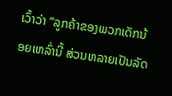ເວົ້າວ່າ “ລູກຄ້າຂອງພວກເດັກນ້ອຍເຫລົ່ານີ້ ສ່ວນຫລາຍເປັນລັດ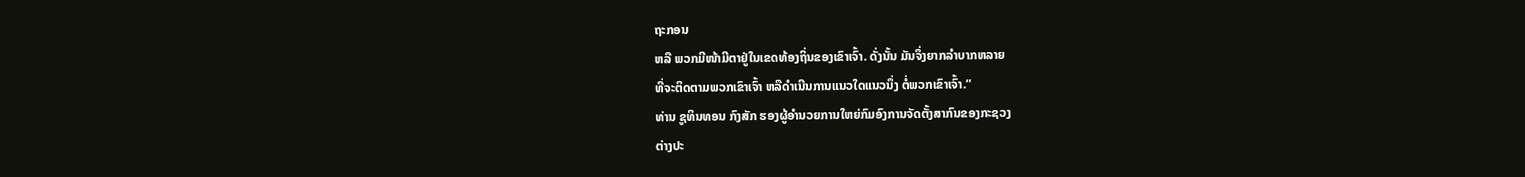ຖະກອນ
ຫລື ພວກມີໜ້າມີຕາຢູ່ໃນເຂດທ້ອງຖິ່ນຂອງເຂົາເຈົ້າ. ດັ່ງນັ້ນ ມັນຈຶ່ງຍາກລໍາບາກຫລາຍ
ທີ່ຈະຕິດຕາມພວກເຂົາເຈົ້າ ຫລືດໍາເນີນການແນວໃດແນວນຶ່ງ ຕໍ່ພວກເຂົາເຈົ້າ.”
ທ່ານ ຊູທິນທອນ ກົງສັກ ຮອງຜູ້ອໍານວຍການໃຫຍ່ກົມອົງການຈັດຕັ້ງສາກົນຂອງກະຊວງ
ຕ່າງປະ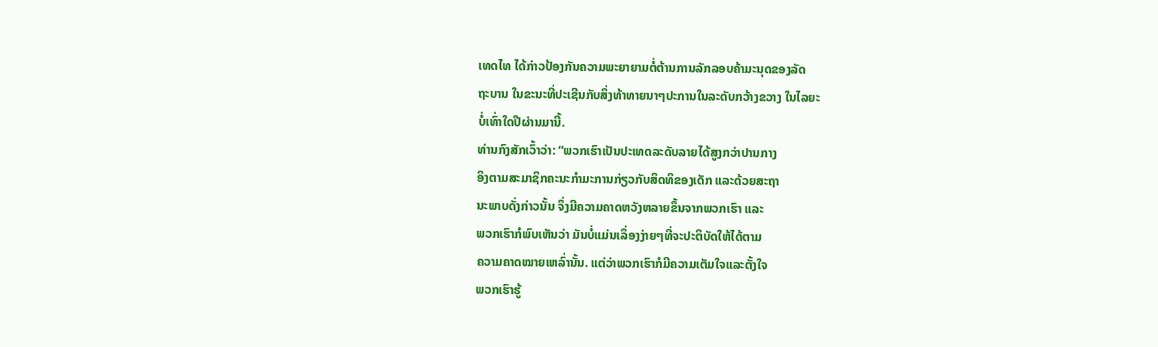ເທດໄທ ໄດ້ກ່າວປ້ອງກັນຄວາມພະຍາຍາມຕໍ່ຕ້ານການລັກລອບຄ້າມະນຸດຂອງລັດ
ຖະບານ ໃນຂະນະທີ່ປະເຊີນກັບສິ່ງທ້າທາຍນາໆປະການໃນລະດັບກວ້າງຂວາງ ໃນໄລຍະ
ບໍ່ເທົ່າໃດປີຜ່ານມານີ້.
ທ່ານກົງສັກເວົ້າວ່າ: “ພວກເຮົາເປັນປະເທດລະດັບລາຍໄດ້ສູງກວ່າປານກາງ
ອິງຕາມສະມາຊິກຄະນະກໍາມະການກ່ຽວກັບສິດທິຂອງເດັກ ແລະດ້ວຍສະຖາ
ນະພາບດັ່ງກ່າວນັ້ນ ຈຶ່ງມີຄວາມຄາດຫວັງຫລາຍຂຶ້ນຈາກພວກເຮົາ ແລະ
ພວກເຮົາກໍພົບເຫັນວ່າ ມັນບໍ່ແມ່ນເລຶ່ອງງ່າຍໆທີ່ຈະປະຕິບັດໃຫ້ໄດ້ຕາມ
ຄວາມຄາດໝາຍເຫລົ່ານັ້ນ. ແຕ່ວ່າພວກເຮົາກໍມີຄວາມເຕັມໃຈແລະຕັ້ງໃຈ
ພວກເຮົາຮູ້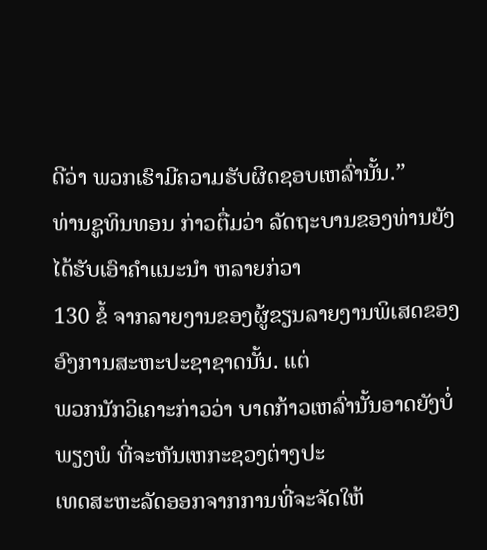ດີວ່າ ພວກເຮົາມີຄວາມຮັບຜິດຊອບເຫລົ່ານັ້ນ.”
ທ່ານຊູທິນທອນ ກ່າວຕື່ມວ່າ ລັດຖະບານຂອງທ່ານຍັງໄດ້ຮັບເອົາຄໍາແນະນໍາ ຫລາຍກ່ວາ
130 ຂໍ້ ຈາກລາຍງານຂອງຜູ້ຂຽນລາຍງານພິເສດຂອງອົງການສະຫະປະຊາຊາດນັ້ນ. ແຕ່
ພວກນັກວິເຄາະກ່າວວ່າ ບາດກ້າວເຫລົ່ານັ້ນອາດຍັງບໍ່ພຽງພໍ ທີ່ຈະຫັນເຫກະຊວງຕ່າງປະ
ເທດສະຫະລັດອອກຈາກການທີ່ຈະຈັດໃຫ້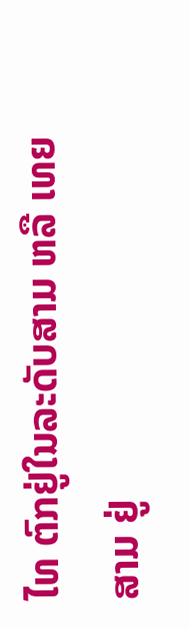ໄທ ຕົກຢູ່ໃນລະດັບສາມ ຫລື ເທຍສາມ ຢູ່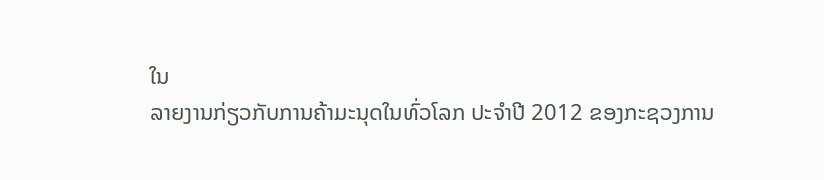ໃນ
ລາຍງານກ່ຽວກັບການຄ້າມະນຸດໃນທົ່ວໂລກ ປະຈໍາປີ 2012 ຂອງກະຊວງການ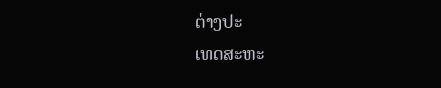ຕ່າງປະ
ເທດສະຫະ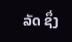ລັດ ຊຶ່ງ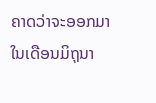ຄາດວ່າຈະອອກມາໃນເດືອນມິຖຸນາ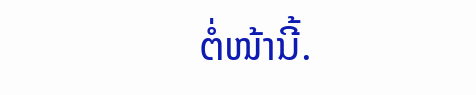ຕໍ່ໜ້ານີ້.